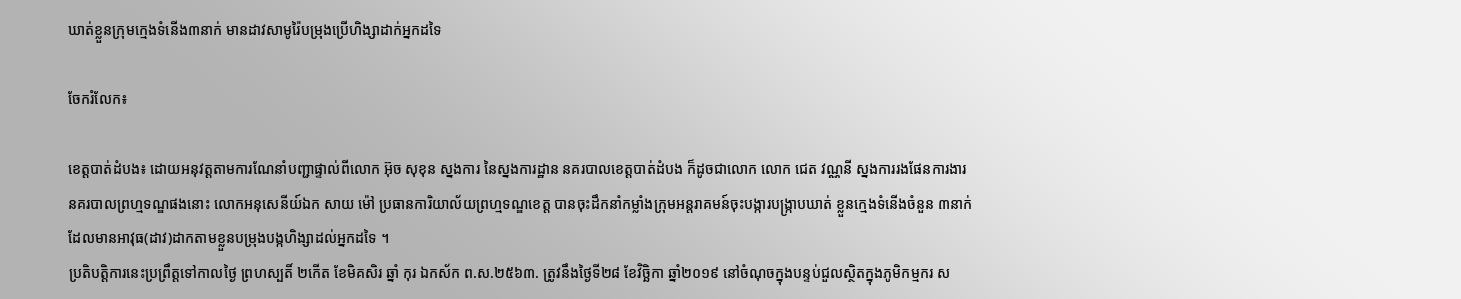ឃាត់ខ្លួនក្រុមក្មេងទំនើង៣នាក់ មានដាវសាមូរ៉ៃបម្រុងប្រើហិង្សាដាក់អ្នកដទៃ

ចែករំលែក៖

ខេត្តបាត់ដំបង៖ ដោយអនុវត្តតាមការណែនាំបញ្ជាផ្ទាល់ពីលោក អ៊ុច សុខុន ស្នងការ នៃស្នងការដ្ឋាន នគរបាលខេត្តបាត់ដំបង ក៏ដូចជាលោក លោក ជេត វណ្ណនី ស្នងការរងផែនការងារនគរបាលព្រហ្មទណ្ឌផងនោះ លោកអនុសេនីយ៍ឯក សាយ ម៉ៅ ប្រធានការិយាល័យព្រហ្មទណ្ឌខេត្ត បានចុះដឹកនាំកម្លាំងក្រុមអន្តរាគមន៍ចុះបង្ការបង្ក្រាបឃាត់ ខ្លួនក្មេងទំនើងចំនួន ៣នាក់ដែលមានអាវុធ(ដាវ)ដាកតាមខ្លួនបម្រុងបង្កហិង្សាដល់អ្នកដទៃ ។
ប្រតិបត្តិការនេះប្រព្រឹត្តទៅកាលថ្ងៃ ព្រហស្បតិ៍ ២កើត ខែមិគសិរ ឆ្នាំ កុរ ឯកស័ក ព.ស.២៥៦៣. ត្រូវនឹងថ្ងៃទី២៨ ខែវិច្ឆិកា ឆ្នាំ២០១៩ នៅចំណុចក្នុងបន្ទប់ជួលស្ថិតក្នុងភូមិកម្មករ ស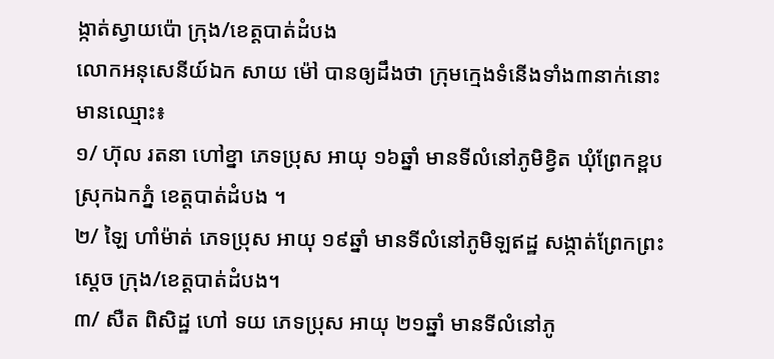ង្កាត់ស្វាយប៉ោ ក្រុង/ខេត្តបាត់ដំបង
លោកអនុសេនីយ៍ឯក សាយ ម៉ៅ បានឲ្យដឹងថា ក្រុមក្មេងទំនើងទាំង៣នាក់នោះមានឈ្មោះ៖
១/ ហ៊ុល រតនា ហៅខ្នា ភេទប្រុស អាយុ ១៦ឆ្នាំ មានទីលំនៅភូមិខ្វិត ឃុំព្រែកខ្ពប ស្រុកឯកភ្នំ ខេត្តបាត់ដំបង ។
២/ ឡៃ ហាំម៉ាត់ ភេទប្រុស អាយុ ១៩ឆ្នាំ មានទីលំនៅភូមិឡឥដ្ឋ សង្កាត់ព្រែកព្រះស្ដេច ក្រុង/ខេត្តបាត់ដំបង។
៣/ សឺត ពិសិដ្ឋ ហៅ ទយ ភេទប្រុស អាយុ ២១ឆ្នាំ មានទីលំនៅភូ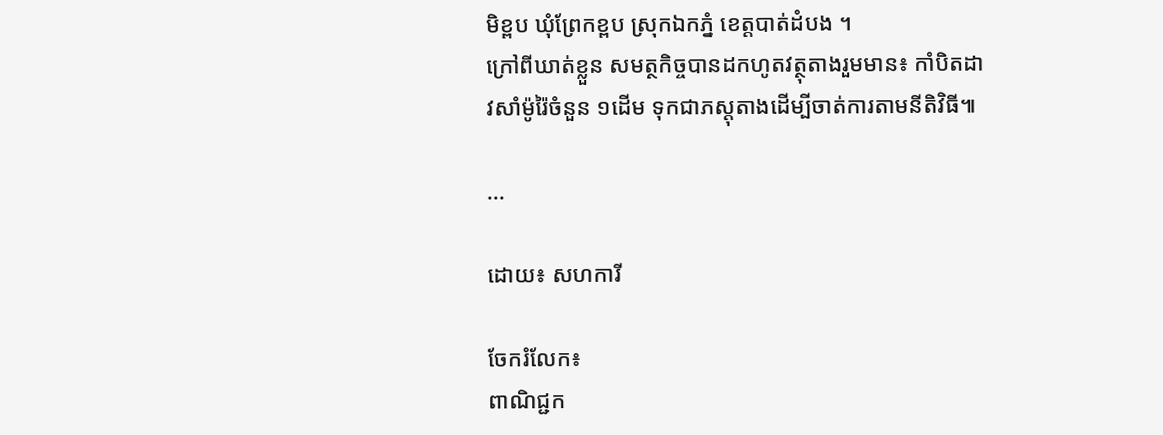មិខ្ពប ឃុំព្រែកខ្ពប ស្រុកឯកភ្នំ ខេត្តបាត់ដំបង ។
ក្រៅពីឃាត់ខ្លួន សមត្ថកិច្ចបានដកហូតវត្ថុតាងរួមមាន៖ កាំបិតដាវសាំម៉ូរ៉ៃចំនួន ១ដើម ទុកជាភស្តុតាងដើម្បីចាត់ការតាមនីតិវិធី៕

...

ដោយ៖ សហការី

ចែករំលែក៖
ពាណិជ្ជក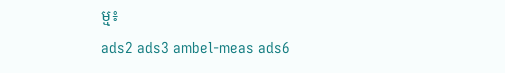ម្ម៖
ads2 ads3 ambel-meas ads6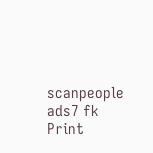scanpeople ads7 fk Print